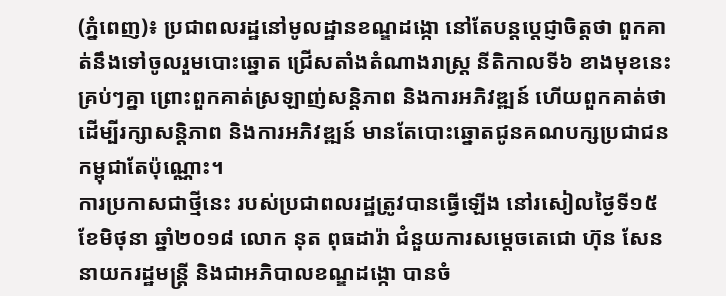(ភ្នំពេញ)៖ ប្រជាពលរដ្ឋនៅមូលដ្ឋានខណ្ឌដង្កោ នៅតែបន្ដប្ដេជ្ញាចិត្តថា ពួកគាត់នឹងទៅចូលរួមបោះឆ្នោត ជ្រើសតាំងតំណាងរាស្ដ្រ នីតិកាលទី៦ ខាងមុខនេះគ្រប់ៗគ្នា ព្រោះពួកគាត់ស្រឡាញ់សន្ដិភាព និងការអភិវឌ្ឍន៍ ហើយពួកគាត់ថា ដើម្បីរក្សាសន្ដិភាព និងការអភិវឌ្ឍន៍ មានតែបោះឆ្នោតជូនគណបក្សប្រជាជនកម្ពុជាតែប៉ុណ្ណោះ។
ការប្រកាសជាថ្មីនេះ របស់ប្រជាពលរដ្ឋត្រូវបានធ្វើឡើង នៅរសៀលថ្ងៃទី១៥ ខែមិថុនា ឆ្នាំ២០១៨ លោក នុត ពុធដារ៉ា ជំនួយការសម្តេចតេជោ ហ៊ុន សែន នាយករដ្ឋមន្ត្រី និងជាអភិបាលខណ្ឌដង្កោ បានចំ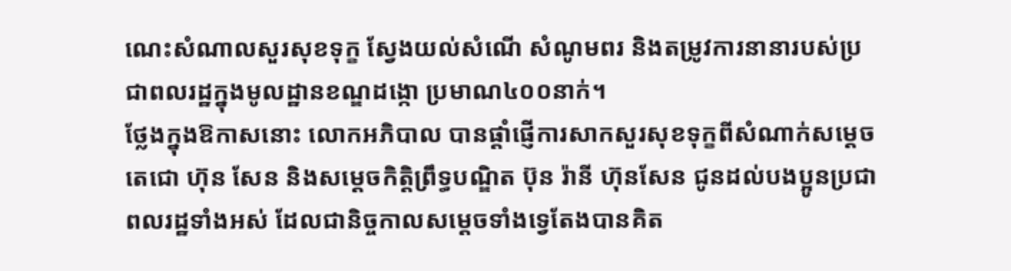ណេះសំណាលសួរសុខទុក្ខ ស្វែងយល់សំណើ សំណូមពរ និងតម្រូវការនានារបស់ប្រជាពលរដ្ឋក្នុងមូលដ្ឋានខណ្ឌដង្កោ ប្រមាណ៤០០នាក់។
ថ្លែងក្នុងឱកាសនោះ លោកអភិបាល បានផ្តាំផ្ញើការសាកសួរសុខទុក្ខពីសំណាក់សម្តេចតេជោ ហ៊ុន សែន និងសម្តេចកិត្តិព្រឹទ្ធបណ្ឌិត ប៊ុន រ៉ានី ហ៊ុនសែន ជូនដល់បងប្អូនប្រជាពលរដ្ឋទាំងអស់ ដែលជានិច្ចកាលសម្តេចទាំងទ្វេតែងបានគិត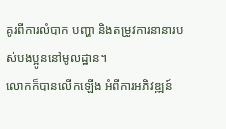គូរពីការលំបាក បញ្ហា និងតម្រូវការនានារបស់បងប្អូននៅមូលដ្ឋាន។
លោកក៏បានលើកឡើង អំពីការអភិវឌ្ឍន៍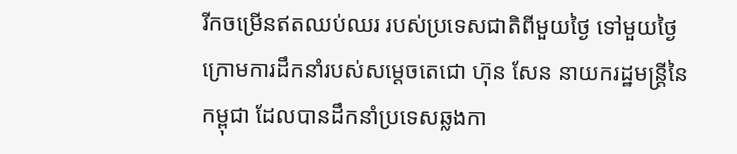រីកចម្រើនឥតឈប់ឈរ របស់ប្រទេសជាតិពីមួយថ្ងៃ ទៅមួយថ្ងៃ ក្រោមការដឹកនាំរបស់សម្តេចតេជោ ហ៊ុន សែន នាយករដ្ឋមន្ត្រីនៃកម្ពុជា ដែលបានដឹកនាំប្រទេសឆ្លងកា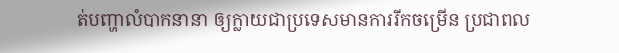ត់បញ្ហាលំបាកនានា ឲ្យក្លាយជាប្រទេសមានការរីកចម្រើន ប្រជាពល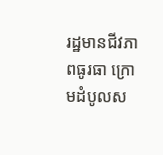រដ្ឋមានជីវភាពធូរធា ក្រោមដំបូលស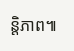ន្តិភាព៕